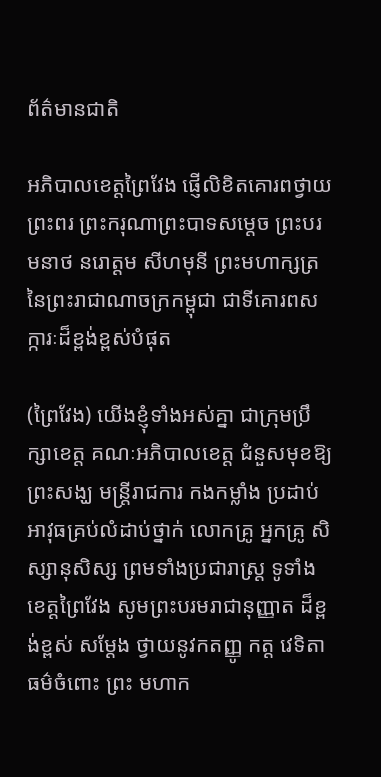ព័ត៌មានជាតិ

អភិបាលខេត្តព្រៃវែង ផ្ញើលិខិតគោរពថ្វាយព្រះពរ ព្រះករុណាព្រះបាទសម្ដេច ព្រះបរមនាថ នរោត្ដម សីហមុនី ព្រះមហាក្សត្រនៃព្រះរាជាណាចក្រកម្ពុជា ជាទីគោរពសក្ការៈដ៏ខ្ពង់ខ្ពស់បំផុត

(ព្រៃវែង) យើងខ្ញុំទាំងអស់គ្នា ជាក្រុមប្រឹក្សាខេត្ត គណៈអភិបាលខេត្ត ជំនួសមុខឱ្យព្រះសង្ឃ មន្ត្រីរាជការ កងកម្លាំង ប្រដាប់អាវុធគ្រប់លំដាប់ថ្នាក់ លោកគ្រូ អ្នកគ្រូ សិស្សានុសិស្ស ព្រមទាំងប្រជារាស្ត្រ ទូទាំងខេត្តព្រៃវែង សូមព្រះបរមរាជានុញ្ញាត ដ៏ខ្ពង់ខ្ពស់ សម្ដែង ថ្វាយនូវកតញ្ញូ កត្ត វេទិតាធម៌ចំពោះ ព្រះ មហាក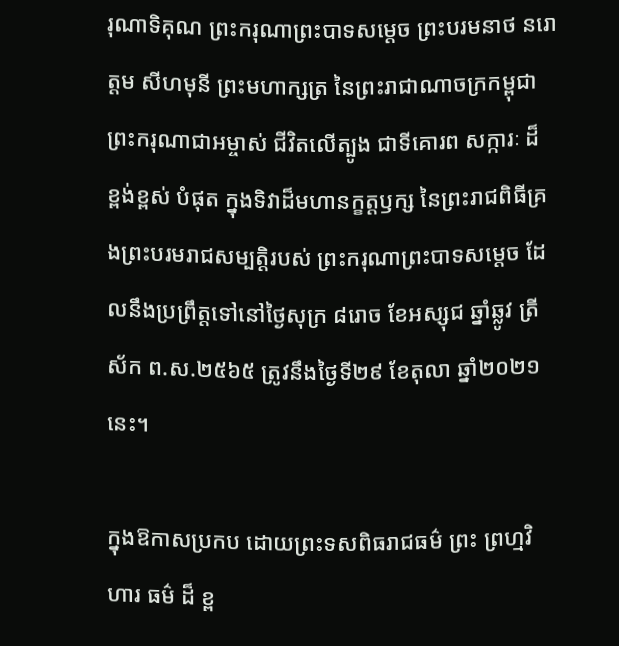រុណាទិគុណ ព្រះករុណាព្រះបាទសម្ដេច ព្រះបរមនាថ នរោត្ដម សីហមុនី ព្រះមហាក្សត្រ នៃព្រះរាជាណាចក្រកម្ពុជា ព្រះករុណាជាអម្ចាស់ ជីវិតលើត្បូង ជាទីគោរព សក្ការៈ ដ៏ ខ្ពង់ខ្ពស់ បំផុត ក្នុងទិវាដ៏មហានក្ខត្តឫក្ស នៃព្រះរាជពិធីគ្រងព្រះបរមរាជសម្បត្តិរបស់ ព្រះករុណាព្រះបាទសម្ដេច ដែលនឹងប្រព្រឹត្តទៅនៅថ្ងៃសុក្រ ៨រោច ខែអស្សុជ ឆ្នាំឆ្លូវ ត្រីស័ក ព.ស.២៥៦៥ ត្រូវនឹងថ្ងៃទី២៩ ខែតុលា ឆ្នាំ២០២១នេះ។

ក្នុងឱកាសប្រកប ដោយព្រះទសពិធរាជធម៌ ព្រះ ព្រហ្មវិហារ ធម៌ ដ៏ ខ្ព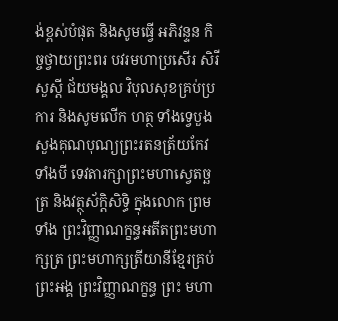ង់ខ្ពស់បំផុត និងសូមធ្វើ អភិវន្ទន កិច្ចថ្វាយព្រះពរ បវរមហាប្រសើរ សិរីសួស្ដី ជ័យមង្គល វិបុលសុខគ្រប់ប្រការ និងសូមលើក ហត្ថ ទាំងទ្វេបួងសួងគុណបុណ្យព្រះរតនត្រ័យកែវទាំងបី ទេវតារក្សាព្រះមហាស្វេតច្ឆត្រ និងវត្ថុស័ក្តិសិទ្ធិ ក្នុងលោក ព្រមទាំង ព្រះវិញ្ញាណក្ខន្ធអតីតព្រះមហាក្សត្រ ព្រះមហាក្សត្រីយានីខ្មែរគ្រប់ព្រះអង្គ ព្រះវិញ្ញាណក្ខន្ធ ព្រះ មហា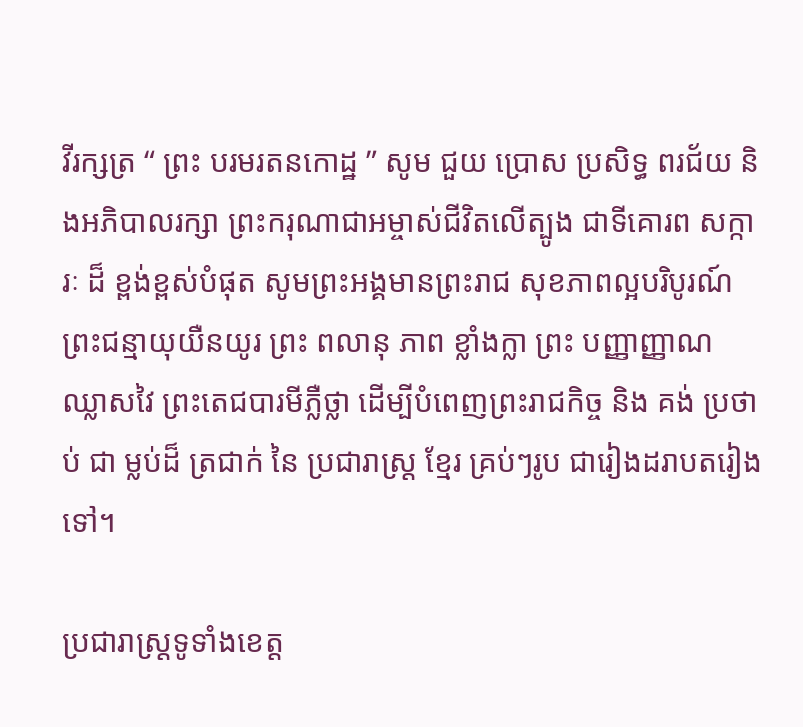វីរក្សត្រ “ ព្រះ បរមរតនកោដ្ឋ ” សូម ជួយ ប្រោស ប្រសិទ្ធ ពរជ័យ និងអភិបាលរក្សា ព្រះករុណាជាអម្ចាស់ជីវិតលើត្បូង ជាទីគោរព សក្ការៈ ដ៏ ខ្ពង់ខ្ពស់បំផុត សូមព្រះអង្គមានព្រះរាជ សុខភាពល្អបរិបូរណ៍ ព្រះជន្មាយុយឺនយូរ ព្រះ ពលានុ ភាព ខ្លាំងក្លា ព្រះ បញ្ញាញ្ញាណ ឈ្លាសវៃ ព្រះតេជបារមីភ្លឺថ្លា ដើម្បីបំពេញព្រះរាជកិច្ច និង គង់ ប្រថាប់ ជា ម្លប់ដ៏ ត្រជាក់ នៃ ប្រជារាស្ត្រ ខ្មែរ គ្រប់ៗរូប ជារៀងដរាបតរៀងទៅ។

ប្រជារាស្រ្តទូទាំងខេត្ត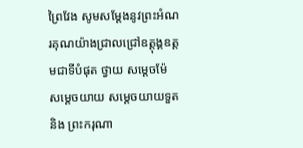ព្រៃវែង សូមសម្តែងនូវព្រះអំណរគុណយ៉ាងជ្រាលជ្រៅឧត្តុង្គឧត្តមជាទីបំផុត ថ្វាយ សម្តេចម៉ែ សម្តេចយាយ សម្តេចយាយទួត និង ព្រះករុណា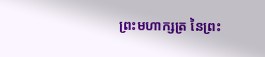ព្រះមហាក្សត្រ នៃព្រះ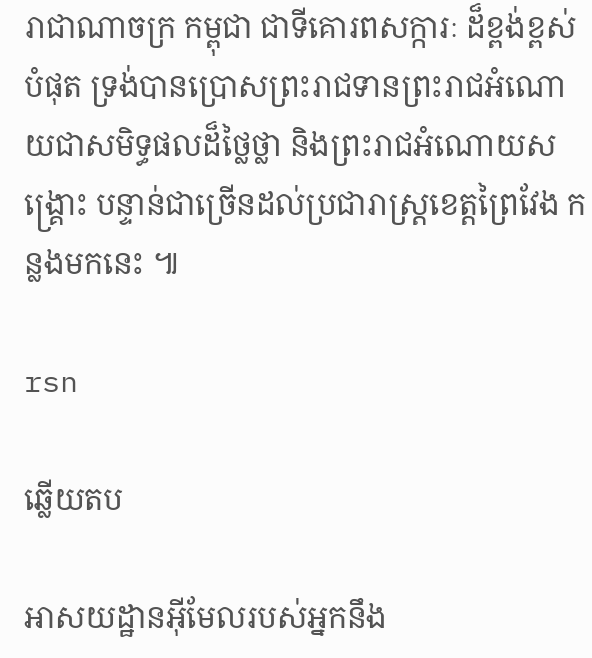រាជាណាចក្រ កម្ពុជា ជាទីគោរពសក្ការៈ ដ៏ខ្ពង់ខ្ពស់បំផុត ទ្រង់បានប្រោសព្រះរាជទានព្រះរាជអំណោយជាសមិទ្ធផលដ៏ថ្លៃថ្លា និងព្រះរាជអំណោយសង្រ្គោះ បន្ទាន់ជាច្រើនដល់ប្រជារាស្រ្តខេត្តព្រៃវែង កន្លងមកនេះ ៕

rsn

ឆ្លើយតប

អាសយដ្ឋានអ៊ីមែលរបស់អ្នកនឹង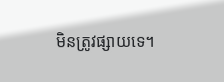មិនត្រូវផ្សាយទេ។